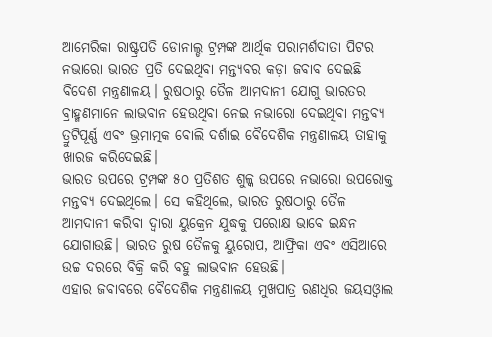ଆମେରିକା ରାଷ୍ଟ୍ରପତି ଡୋନାଲ୍ଡ ଟ୍ରମ୍ପଙ୍କ ଆର୍ଥିକ ପରାମର୍ଶଦାତା ପିଟର ନଭାରୋ ଭାରତ ପ୍ରତି ଦେଇଥିବା ମନ୍ତ୍ୟବର କଡ଼ା ଜବାବ ଦେଇଛି ବିଦେଶ ମନ୍ତ୍ରଣାଳୟ। ରୁଷଠାରୁ ତୈଳ ଆମଦାନୀ ଯୋଗୁ ଭାରତର ବ୍ରାହ୍ମଣମାନେ ଲାଭବାନ ହେଉଥିବା ନେଇ ନଭାରୋ ଦେଇଥିବା ମନ୍ତବ୍ୟ ତ୍ରୁଟିପୂର୍ଣ୍ଣ ଏବଂ ଭ୍ରମାତ୍ମକ ବୋଲି ଦର୍ଶାଇ ବୈଦେଶିକ ମନ୍ତ୍ରଣାଳୟ ତାହାକୁ ଖାରଜ କରିଦେଇଛି।
ଭାରତ ଉପରେ ଟ୍ରମ୍ପଙ୍କ ୫୦ ପ୍ରତିଶତ ଶୁଳ୍କ ଉପରେ ନଭାରୋ ଉପରୋକ୍ତ ମନ୍ତବ୍ୟ ଦେଇଥିଲେ। ସେ କହିଥିଲେ, ଭାରତ ରୁଷଠାରୁ ତୈଳ ଆମଦାନୀ କରିବା ଦ୍ଵାରା ୟୁକ୍ରେନ ଯୁଦ୍ଧକୁ ପରୋକ୍ଷ ଭାବେ ଇନ୍ଧନ ଯୋଗାଉଛି। ଭାରତ ରୁଷ ତୈଳକୁ ୟୁରୋପ, ଆଫ୍ରିକା ଏବଂ ଏସିଆରେ ଉଚ୍ଚ ଦରରେ ବିକ୍ରି କରି ବହୁ ଲାଭବାନ ହେଉଛି।
ଏହାର ଜବାବରେ ବୈଦେଶିକ ମନ୍ତ୍ରଣାଳୟ ମୁଖପାତ୍ର ରଣଧିର ଜୟସଓ୍ବାଲ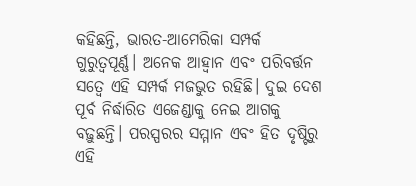କହିଛନ୍ତି, ଭାରତ-ଆମେରିକା ସମ୍ପର୍କ ଗୁରୁତ୍ଵପୂର୍ଣ୍ଣ। ଅନେକ ଆହ୍ବାନ ଏବଂ ପରିବର୍ତ୍ତନ ସତ୍ବେ ଏହି ସମ୍ପର୍କ ମଜଭୁତ ରହିଛି। ଦୁଇ ଦେଶ ପୂର୍ବ ନିର୍ଦ୍ଧାରିତ ଏଜେଣ୍ଡାକୁ ନେଇ ଆଗକୁ ବଢ଼ୁଛନ୍ତି। ପରସ୍ପରର ସମ୍ମାନ ଏବଂ ହିତ ଦୃଷ୍ଟିରୁ ଏହି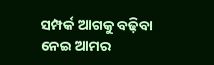ସମ୍ପର୍କ ଆଗକୁ ବଢ଼ିବା ନେଇ ଆମର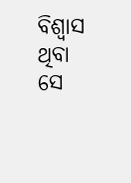ବିଶ୍ଵାସ ଥିବା ସେ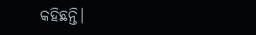କହିଛନ୍ତି।